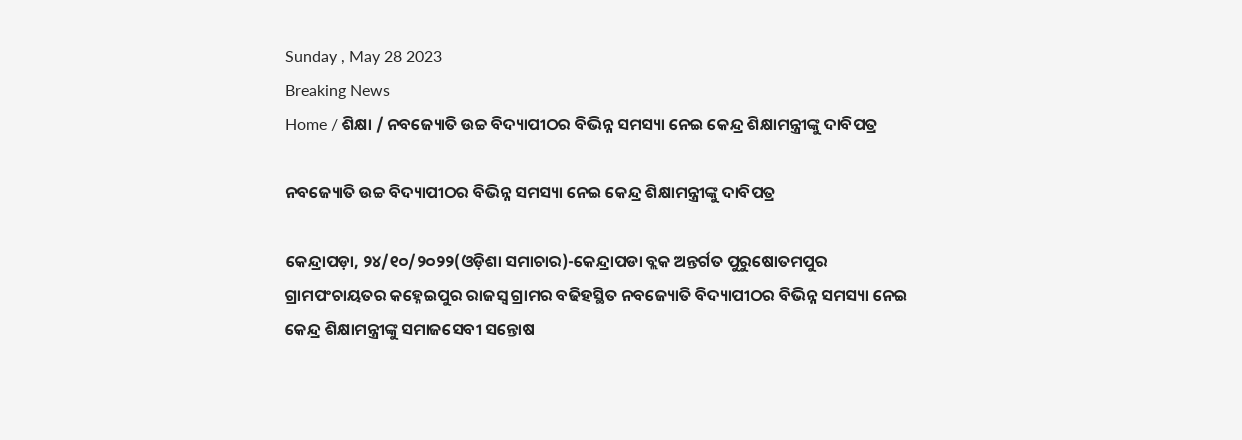Sunday , May 28 2023
Breaking News
Home / ଶିକ୍ଷା / ନବଜ୍ୟୋତି ଉଚ୍ଚ ବିଦ୍ୟାପୀଠର ବିଭିନ୍ନ ସମସ୍ୟା ନେଇ କେନ୍ଦ୍ର ଶିକ୍ଷାମନ୍ତ୍ରୀଙ୍କୁ ଦାବିପତ୍ର

ନବଜ୍ୟୋତି ଉଚ୍ଚ ବିଦ୍ୟାପୀଠର ବିଭିନ୍ନ ସମସ୍ୟା ନେଇ କେନ୍ଦ୍ର ଶିକ୍ଷାମନ୍ତ୍ରୀଙ୍କୁ ଦାବିପତ୍ର

କେନ୍ଦ୍ରାପଡ଼ା, ୨୪/୧୦/୨୦୨୨(ଓଡ଼ିଶା ସମାଚାର)-କେନ୍ଦ୍ରାପଡା ବ୍ଲକ ଅନ୍ତର୍ଗତ ପୁରୁଷୋତମପୁର ଗ୍ରାମପଂଚାୟତର କହ୍ନେଇପୁର ରାଜସ୍ୱ ଗ୍ରାମର ବଢିହସ୍ଥିତ ନବଜ୍ୟୋତି ବିଦ୍ୟାପୀଠର ବିଭିନ୍ନ ସମସ୍ୟା ନେଇ କେନ୍ଦ୍ର ଶିକ୍ଷାମନ୍ତ୍ରୀଙ୍କୁ ସମାଜସେବୀ ସନ୍ତୋଷ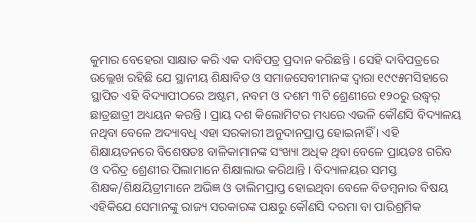କୁମାର ବେହେରା ସାକ୍ଷାତ କରି ଏକ ଦାବିପତ୍ର ପ୍ରଦାନ କରିଛନ୍ତି । ସେହି ଦାବିପତ୍ରରେ ଉଲ୍ଲେଖ ରହିଛି ଯେ ସ୍ଥାନୀୟ ଶିକ୍ଷାବିତ ଓ ସମାଜସେବୀମାନଙ୍କ ଦ୍ୱାରା ୧୯୯୫ମସିହାରେ ସ୍ଥାପିତ ଏହି ବିଦ୍ୟାପୀଠରେ ଅଷ୍ଟମ, ନବମ ଓ ଦଶମ ୩ଟି ଶ୍ରେଣୀରେ ୧୨୦ରୁ ଉଦ୍ଧ୍ୱର୍ ଛାତ୍ରଛାତ୍ରୀ ଅଧ୍ୟୟନ କରନ୍ତି । ପ୍ରାୟ ଦଶ କିଲୋମିଟର ମଧ୍ୟରେ ଏଭଳି କୌଣସି ବିଦ୍ୟାଳୟ ନଥିବା ବେଳେ ଅଦ୍ୟାବଧି ଏହା ସରକାରୀ ଅନୁଦାନପ୍ରାପ୍ତ ହୋଇନାହିଁ । ଏହି ଶିକ୍ଷାୟତନରେ ବିଶେଷତଃ ବାଳିକାମାନଙ୍କ ସଂଖ୍ୟା ଅଧିକ ଥିବା ବେଳେ ପ୍ରାୟତଃ ଗରିବ ଓ ଦରିଦ୍ର ଶ୍ରେଣୀର ପିଲାମାନେ ଶିକ୍ଷାଲାଭ କରିଥାନ୍ତି । ବିଦ୍ୟାଳୟର ସମସ୍ତ ଶିକ୍ଷକ/ଶିକ୍ଷୟିତ୍ରୀମାନେ ଅଭିଜ୍ଞ ଓ ତାଲିମପ୍ରାପ୍ତ ହୋଇଥିବା ବେଳେ ବିଡମ୍ବନାର ବିଷୟ ଏହିକିଯେ ସେମାନଙ୍କୁ ରାଜ୍ୟ ସରକାରଙ୍କ ପକ୍ଷରୁ କୌଣସି ଦରମା ବା ପାରିଶ୍ରମିକ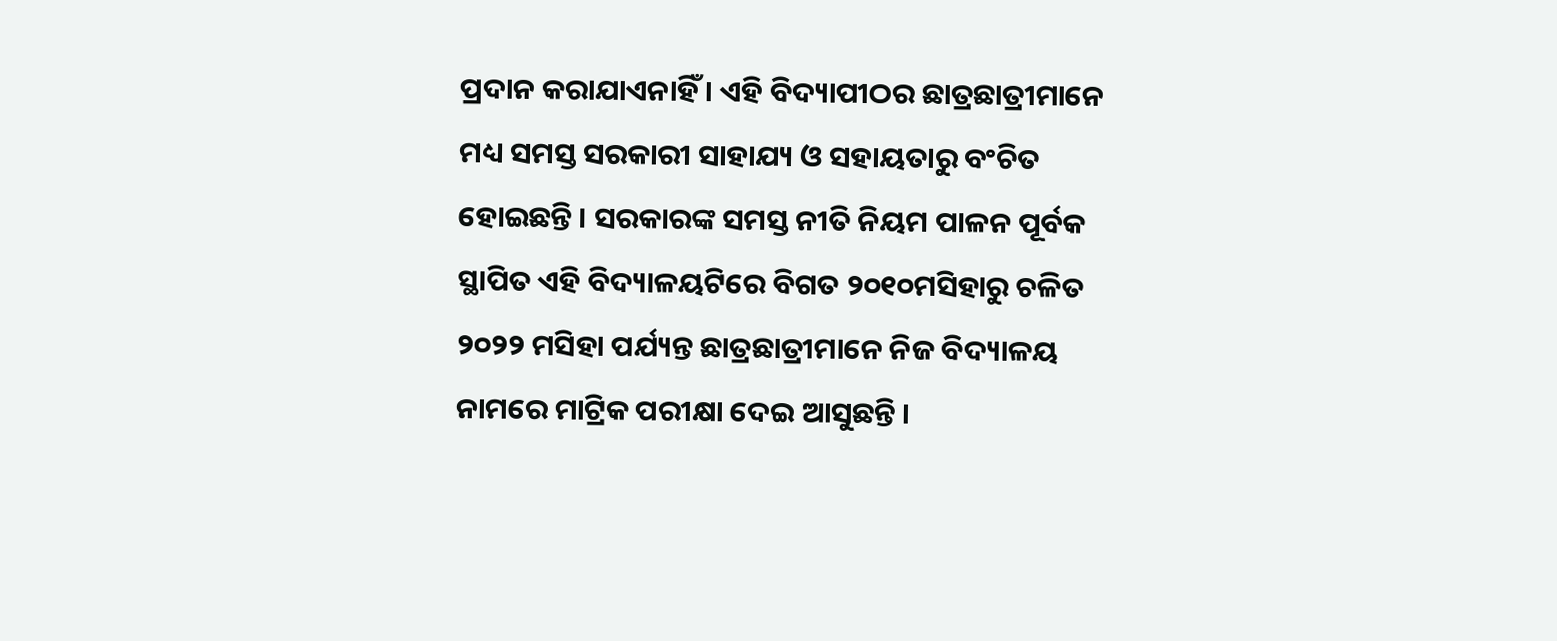ପ୍ରଦାନ କରାଯାଏନାହିଁ । ଏହି ବିଦ୍ୟାପୀଠର ଛାତ୍ରଛାତ୍ରୀମାନେ ମଧ୍ୟ ସମସ୍ତ ସରକାରୀ ସାହାଯ୍ୟ ଓ ସହାୟତାରୁ ବଂଚିତ ହୋଇଛନ୍ତି । ସରକାରଙ୍କ ସମସ୍ତ ନୀତି ନିୟମ ପାଳନ ପୂର୍ବକ ସ୍ଥାପିତ ଏହି ବିଦ୍ୟାଳୟଟିରେ ବିଗତ ୨୦୧୦ମସିହାରୁ ଚଳିତ ୨୦୨୨ ମସିହା ପର୍ଯ୍ୟନ୍ତ ଛାତ୍ରଛାତ୍ରୀମାନେ ନିଜ ବିଦ୍ୟାଳୟ ନାମରେ ମାଟ୍ରିକ ପରୀକ୍ଷା ଦେଇ ଆସୁଛନ୍ତି ।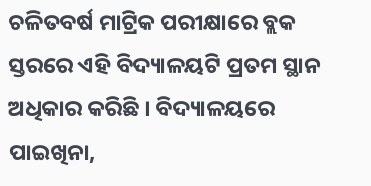ଚଳିତବର୍ଷ ମାଟ୍ରିକ ପରୀକ୍ଷାରେ ବ୍ଲକ ସ୍ତରରେ ଏହି ବିଦ୍ୟାଳୟଟି ପ୍ରତମ ସ୍ଥାନ ଅଧିକାର କରିଛି । ବିଦ୍ୟାଳୟରେ ପାଇଖିନା,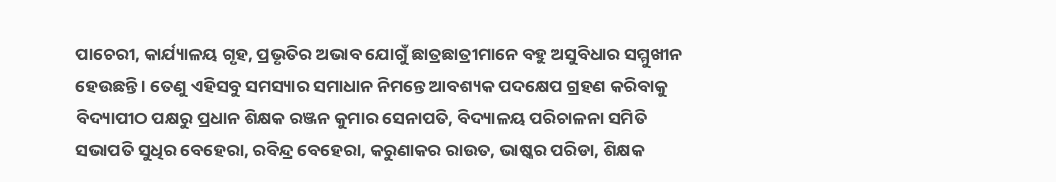ପାଚେରୀ, କାର୍ଯ୍ୟାଳୟ ଗୃହ, ପ୍ରଭୃତିର ଅଭାବ ଯୋଗୁଁ ଛାତ୍ରଛାତ୍ରୀମାନେ ବହୁ ଅସୁବିଧାର ସମ୍ମୁଖୀନ ହେଉଛନ୍ତି । ତେଣୁ ଏହିସବୁ ସମସ୍ୟାର ସମାଧାନ ନିମନ୍ତେ ଆବଶ୍ୟକ ପଦକ୍ଷେପ ଗ୍ରହଣ କରିବାକୁ ବିଦ୍ୟାପୀଠ ପକ୍ଷରୁ ପ୍ରଧାନ ଶିକ୍ଷକ ରଞ୍ଜନ କୁମାର ସେନାପତି, ବିଦ୍ୟାଳୟ ପରିଚାଳନା ସମିତି ସଭାପତି ସୁଧିର ବେହେରା, ରବିନ୍ଦ୍ର ବେହେରା, କରୁଣାକର ରାଉତ, ଭାଷ୍କର ପରିଡା, ଶିକ୍ଷକ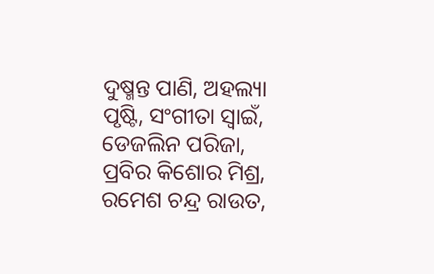ଦୁଷ୍ମନ୍ତ ପାଣି, ଅହଲ୍ୟା ପୃଷ୍ଟି, ସଂଗୀତା ସ୍ୱାଇଁ, ଡେଜଲିନ ପରିଜା, ପ୍ରବିର କିଶୋର ମିଶ୍ର, ରମେଶ ଚନ୍ଦ୍ର ରାଉତ,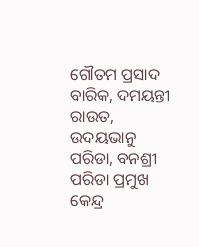ଗୌତମ ପ୍ରସାଦ ବାରିକ, ଦମୟନ୍ତୀ ରାଉତ, ଉଦୟଭାନୁ ପରିଡା, ବନଶ୍ରୀ ପରିଡା ପ୍ରମୁଖ କେନ୍ଦ୍ର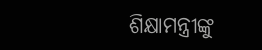ଶିକ୍ଷାମନ୍ତ୍ରୀଙ୍କୁ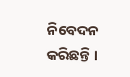ନିବେଦନ କରିଛନ୍ତି ।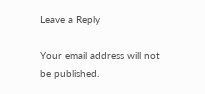Leave a Reply

Your email address will not be published.